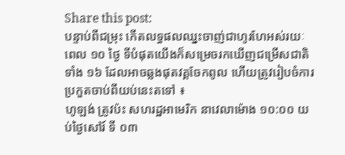Share this post:
បន្ទាប់ពីជម្រុះ កើតលទ្ធផលឈ្នះចាញ់ជាហូរហែអស់រយៈពេល ១០ ថ្ងៃ ទីបំផុតយើងក៏សម្រេចរកឃើញជម្រើសជាតិទាំង ១៦ ដែលអាចឆ្លងផុតវគ្គចែកពូល ហើយត្រូវរៀបចំការប្រកួតចាប់ពីយប់នេះតទៅ ៖
ហូឡង់ ត្រូវប៉ះ សហរដ្ឋអាមេរិក នាវេលាម៉ោង ១០:០០ យប់ថ្ងៃសៅរ៍ ទី ០៣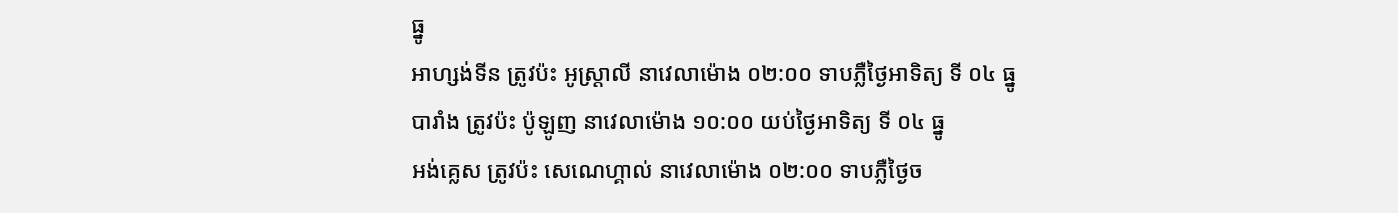ធ្នូ
អាហ្សង់ទីន ត្រូវប៉ះ អូស្រ្តាលី នាវេលាម៉ោង ០២:០០ ទាបភ្លឺថ្ងៃអាទិត្យ ទី ០៤ ធ្នូ
បារាំង ត្រូវប៉ះ ប៉ូឡូញ នាវេលាម៉ោង ១០:០០ យប់ថ្ងៃអាទិត្យ ទី ០៤ ធ្នូ
អង់គ្លេស ត្រូវប៉ះ សេណេហ្គាល់ នាវេលាម៉ោង ០២:០០ ទាបភ្លឺថ្ងៃច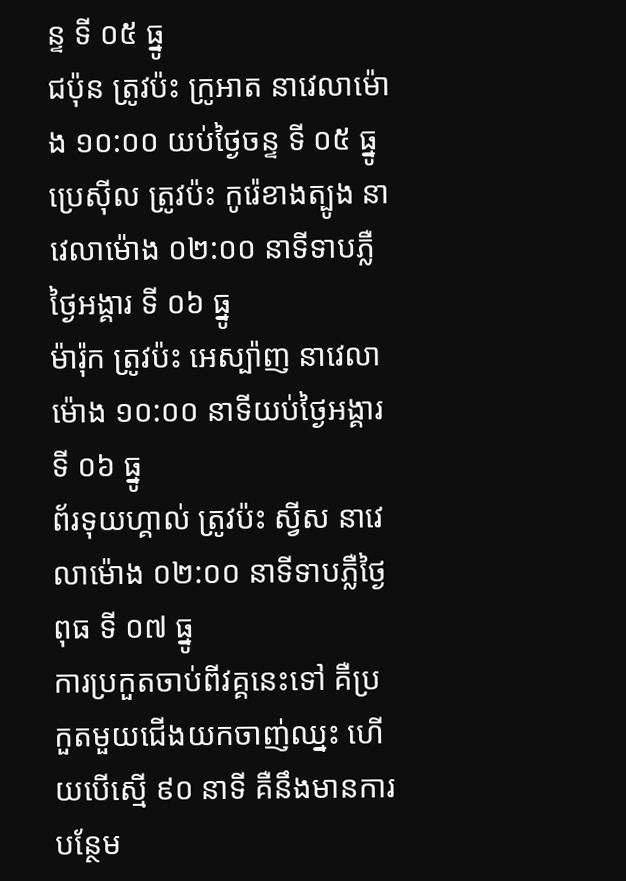ន្ទ ទី ០៥ ធ្នូ
ជប៉ុន ត្រូវប៉ះ ក្រូអាត នាវេលាម៉ោង ១០:០០ យប់ថ្ងៃចន្ទ ទី ០៥ ធ្នូ
ប្រេស៊ីល ត្រូវប៉ះ កូរ៉េខាងត្បូង នាវេលាម៉ោង ០២:០០ នាទីទាបភ្លឺថ្ងៃអង្គារ ទី ០៦ ធ្នូ
ម៉ារ៉ុក ត្រូវប៉ះ អេស្ប៉ាញ នាវេលាម៉ោង ១០:០០ នាទីយប់ថ្ងៃអង្គារ ទី ០៦ ធ្នូ
ព័រទុយហ្គាល់ ត្រូវប៉ះ ស្វីស នាវេលាម៉ោង ០២:០០ នាទីទាបភ្លឺថ្ងៃពុធ ទី ០៧ ធ្នូ
ការប្រកួតចាប់ពីវគ្គនេះទៅ គឺប្រកួតមួយជើងយកចាញ់ឈ្នះ ហើយបើស្មើ ៩០ នាទី គឺនឹងមានការបន្ថែម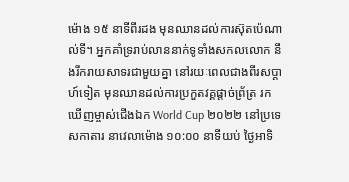ម៉ោង ១៥ នាទីពីរដង មុនឈានដល់ការស៊ុតប៉េណាល់ទី។ អ្នកគាំទ្ររាប់លាននាក់ទូទាំងសកលលោក នឹងរីករាយសាទរជាមួយគ្នា នៅរយៈពេលជាងពីរសប្តាហ៍ទៀត មុនឈានដល់ការប្រកួតវគ្គផ្តាច់ព្រ័ត្រ រកឃើញម្ចាស់ជើងឯក World Cup ២០២២ នៅប្រទេសកាតារ នាវេលាម៉ោង ១០:០០ នាទីយប់ ថ្ងៃអាទិ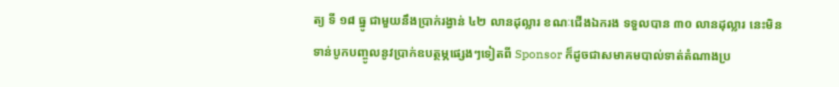ត្យ ទី ១៨ ធ្នូ ជាមួយនឹងប្រាក់រង្វាន់ ៤២ លានដុល្លារ ខណៈជើងឯករង ទទួលបាន ៣០ លានដុល្លារ នេះមិនទាន់បូកបញ្ចូលនូវប្រាក់ឧបត្ថម្ភផ្សេងៗទៀតពី Sponsor ក៏ដូចជាសមាគមបាល់ទាត់តំណាងប្រ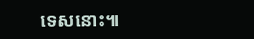ទេសនោះ៕